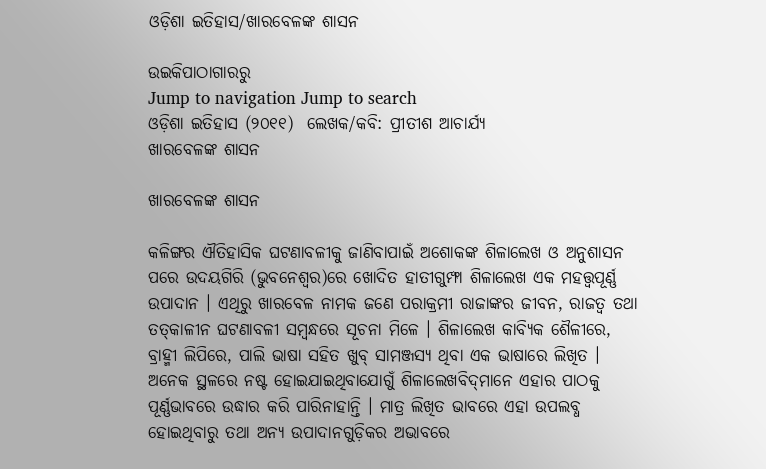ଓଡ଼ିଶା ଇତିହାସ/ଖାରବେଳଙ୍କ ଶାସନ

ଉଇକିପାଠାଗାର‌ରୁ
Jump to navigation Jump to search
ଓଡ଼ିଶା ଇତିହାସ (୨୦୧୧)  ଲେଖକ/କବି: ପ୍ରୀତୀଶ ଆଚାର୍ଯ୍ୟ
ଖାରବେଳଙ୍କ ଶାସନ

ଖାରବେଳଙ୍କ ଶାସନ

କଳିଙ୍ଗର ଐତିହାସିକ ଘଟଣାବଳୀକୁ ଜାଣିବାପାଇଁ ଅଶୋକଙ୍କ ଶିଳାଲେଖ ଓ ଅନୁଶାସନ ପରେ ଉଦୟଗିରି (ଭୁବନେଶ୍ୱର)ରେ ଖୋଦିତ ହାତୀଗୁମ୍ଫା ଶିଳାଲେଖ ଏକ ମହତ୍ତ୍ୱପୂର୍ଣ୍ଣ ଉପାଦାନ । ଏଥିରୁ ଖାରବେଳ ନାମକ ଜଣେ ପରାକ୍ରମୀ ରାଜାଙ୍କର ଜୀବନ, ରାଜତ୍ୱ ତଥା ତତ୍‍କାଳୀନ ଘଟଣାବଳୀ ସମ୍ବନ୍ଧରେ ସୂଚନା ମିଳେ । ଶିଳାଲେଖ କାବ୍ୟିକ ଶୈଳୀରେ, ବ୍ରାହ୍ମୀ ଲିପିରେ, ପାଲି ଭାଷା ସହିତ ଖୁବ୍‍ ସାମଞ୍ଜସ୍ୟ ଥିବା ଏକ ଭାଷାରେ ଲିଖିତ । ଅନେକ ସ୍ଥଳରେ ନଷ୍ଟ ହୋଇଯାଇଥିବାଯୋଗୁଁ ଶିଳାଲେଖବିଦ୍‍ମାନେ ଏହାର ପାଠକୁ ପୂର୍ଣ୍ଣଭାବରେ ଉଦ୍ଧାର କରି ପାରିନାହାନ୍ତି । ମାତ୍ର ଲିଖିତ ଭାବରେ ଏହା ଉପଲବ୍ଧ ହୋଇଥିବାରୁ ତଥା ଅନ୍ୟ ଉପାଦାନଗୁଡ଼ିକର ଅଭାବରେ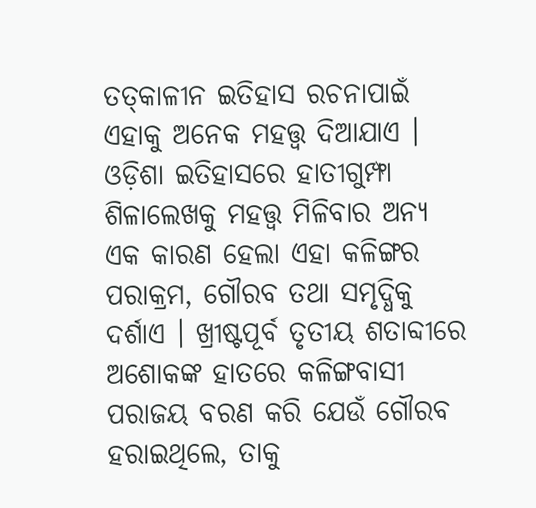ତତ୍‍କାଳୀନ ଇତିହାସ ରଚନାପାଇଁ ଏହାକୁ ଅନେକ ମହତ୍ତ୍ୱ ଦିଆଯାଏ । ଓଡ଼ିଶା ଇତିହାସରେ ହାତୀଗୁମ୍ଫା ଶିଳାଲେଖକୁ ମହତ୍ତ୍ୱ ମିଳିବାର ଅନ୍ୟ ଏକ କାରଣ ହେଲା ଏହା କଳିଙ୍ଗର ପରାକ୍ରମ, ଗୌରବ ତଥା ସମୃଦ୍ଧିକୁ ଦର୍ଶାଏ । ଖ୍ରୀଷ୍ଟପୂର୍ବ ତୃତୀୟ ଶତାବ୍ଦୀରେ ଅଶୋକଙ୍କ ହାତରେ କଳିଙ୍ଗବାସୀ ପରାଜୟ ବରଣ କରି ଯେଉଁ ଗୌରବ ହରାଇଥିଲେ, ତାକୁ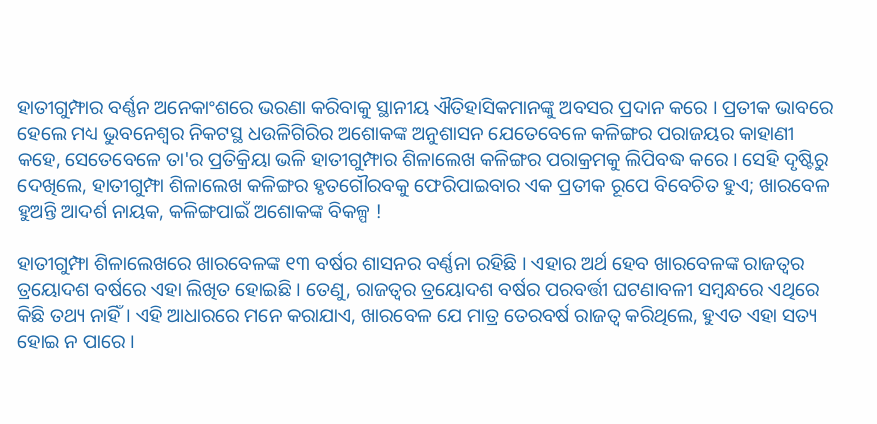ହାତୀଗୁମ୍ଫାର ବର୍ଣ୍ଣନ ଅନେକାଂଶରେ ଭରଣା କରିବାକୁ ସ୍ଥାନୀୟ ଐତିହାସିକମାନଙ୍କୁ ଅବସର ପ୍ରଦାନ କରେ । ପ୍ରତୀକ ଭାବରେ ହେଲେ ମଧ୍ୟ ଭୁବନେଶ୍ୱର ନିକଟସ୍ଥ ଧଉଳିଗିରିର ଅଶୋକଙ୍କ ଅନୁଶାସନ ଯେତେବେଳେ କଳିଙ୍ଗର ପରାଜୟର କାହାଣୀ କହେ, ସେତେବେଳେ ତା'ର ପ୍ରତିକ୍ରିୟା ଭଳି ହାତୀଗୁମ୍ଫାର ଶିଳାଲେଖ କଳିଙ୍ଗର ପରାକ୍ରମକୁ ଲିପିବଦ୍ଧ କରେ । ସେହି ଦୃଷ୍ଟିରୁ ଦେଖିଲେ, ହାତୀଗୁମ୍ଫା ଶିଳାଲେଖ କଳିଙ୍ଗର ହୃତଗୌରବକୁ ଫେରିପାଇବାର ଏକ ପ୍ରତୀକ ରୂପେ ବିବେଚିତ ହୁଏ; ଖାରବେଳ ହୁଅନ୍ତି ଆଦର୍ଶ ନାୟକ, କଳିଙ୍ଗପାଇଁ ଅଶୋକଙ୍କ ବିକଳ୍ପ !

ହାତୀଗୁମ୍ଫା ଶିଳାଲେଖରେ ଖାରବେଳଙ୍କ ୧୩ ବର୍ଷର ଶାସନର ବର୍ଣ୍ଣନା ରହିଛି । ଏହାର ଅର୍ଥ ହେବ ଖାରବେଳଙ୍କ ରାଜତ୍ୱର ତ୍ରୟୋଦଶ ବର୍ଷରେ ଏହା ଲିଖିତ ହୋଇଛି । ତେଣୁ, ରାଜତ୍ୱର ତ୍ରୟୋଦଶ ବର୍ଷର ପରବର୍ତ୍ତୀ ଘଟଣାବଳୀ ସମ୍ବନ୍ଧରେ ଏଥିରେ କିଛି ତଥ୍ୟ ନାହିଁ । ଏହି ଆଧାରରେ ମନେ କରାଯାଏ, ଖାରବେଳ ଯେ ମାତ୍ର ତେରବର୍ଷ ରାଜତ୍ୱ କରିଥିଲେ, ହୁଏତ ଏହା ସତ୍ୟ ହୋଇ ନ ପାରେ ।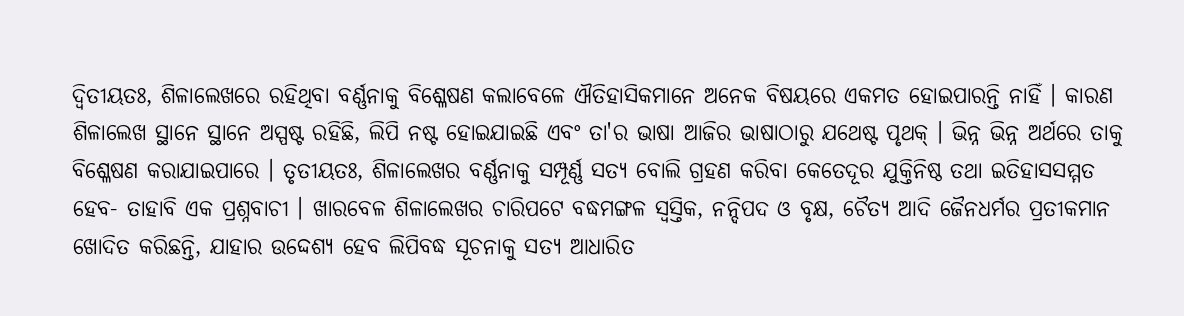ଦ୍ୱିତୀୟତଃ, ଶିଳାଲେଖରେ ରହିଥିବା ବର୍ଣ୍ଣନାକୁ ବିଶ୍ଳେଷଣ କଲାବେଳେ ଐତିହାସିକମାନେ ଅନେକ ବିଷୟରେ ଏକମତ ହୋଇପାରନ୍ତି ନାହିଁ । କାରଣ ଶିଳାଲେଖ ସ୍ଥାନେ ସ୍ଥାନେ ଅସ୍ପଷ୍ଟ ରହିଛି, ଲିପି ନଷ୍ଟ ହୋଇଯାଇଛି ଏବଂ ତା'ର ଭାଷା ଆଜିର ଭାଷାଠାରୁ ଯଥେଷ୍ଟ ପୃଥକ୍‍ । ଭିନ୍ନ ଭିନ୍ନ ଅର୍ଥରେ ତାକୁ ବିଶ୍ଳେଷଣ କରାଯାଇପାରେ । ତୃତୀୟତଃ, ଶିଳାଲେଖର ବର୍ଣ୍ଣନାକୁ ସମ୍ପୂର୍ଣ୍ଣ ସତ୍ୟ ବୋଲି ଗ୍ରହଣ କରିବା କେତେଦୂର ଯୁକ୍ତିନିଷ୍ଠ ତଥା ଇତିହାସସମ୍ମତ ହେବ- ତାହାବି ଏକ ପ୍ରଶ୍ନବାଚୀ । ଖାରବେଳ ଶିଳାଲେଖର ଚାରିପଟେ ବଦ୍ଧମଙ୍ଗଳ ସ୍ୱସ୍ତିକ, ନନ୍ଦିପଦ ଓ ବୃକ୍ଷ, ଚୈତ୍ୟ ଆଦି ଜୈନଧର୍ମର ପ୍ରତୀକମାନ ଖୋଦିତ କରିଛନ୍ତି, ଯାହାର ଉଦ୍ଦେଶ୍ୟ ହେବ ଲିପିବଦ୍ଧ ସୂଚନାକୁ ସତ୍ୟ ଆଧାରିତ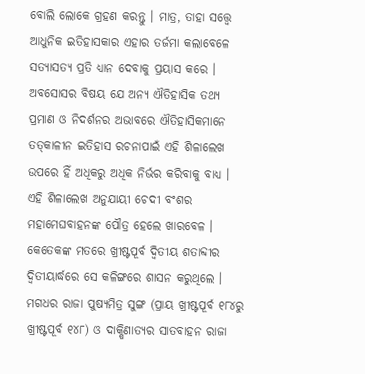ବୋଲି ଲୋକେ ଗ୍ରହଣ କରନ୍ତୁ । ମାତ୍ର, ତାହା ସତ୍ତ୍ୱେ ଆଧୁନିକ ଇତିହାସକାର ଏହାର ତର୍ଜମା କଲାବେଳେ ସତ୍ୟାସତ୍ୟ ପ୍ରତି ଧ୍ୟାନ ଦେବାକୁ ପ୍ରୟାସ କରେ । ଅବସୋସର ବିଷୟ ଯେ ଅନ୍ୟ ଐତିହାସିକ ତଥ୍ୟ ପ୍ରମାଣ ଓ ନିଦର୍ଶନର ଅଭାବରେ ଐତିହାସିକମାନେ ତତ୍‍କାଳୀନ ଇତିହାସ ରଚନାପାଇଁ ଏହି ଶିଳାଲେଖ ଉପରେ ହିଁ ଅଧିକରୁ ଅଧିକ ନିର୍ଭର କରିବାକୁ ବାଧ୍ୟ । ଏହି ଶିଳାଲେଖ ଅନୁଯାୟୀ ଚେଦୀ ବଂଶର ମହାମେଘବାହନଙ୍କ ପୌତ୍ର ହେଲେ ଖାରବେଳ । କେତେକଙ୍କ ମତରେ ଖ୍ରୀଷ୍ଟପୂର୍ବ ଦ୍ୱିତୀୟ ଶତାବ୍ଦୀର ଦ୍ୱିତୀୟାର୍ଦ୍ଧରେ ସେ କଳିଙ୍ଗରେ ଶାସନ କରୁଥିଲେ । ମଗଧର ରାଜା ପୁଷ୍ୟମିତ୍ର ସୁଙ୍ଗ (ପ୍ରାୟ ଖ୍ରୀଷ୍ଟପୂର୍ବ ୧୮୪ରୁ ଖ୍ରୀଷ୍ଟପୂର୍ବ ୧୪୮) ଓ ଦାକ୍ଷିଣାତ୍ୟର ସାତବାହନ ରାଜା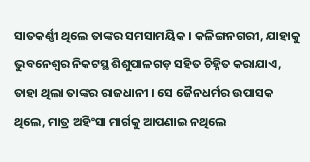ସାତକର୍ଣ୍ଣୀ ଥିଲେ ତାଙ୍କର ସମସାମୟିକ । କଳିଙ୍ଗନଗରୀ, ଯାହାକୁ ଭୁବନେଶ୍ୱର ନିକଟସ୍ଥ ଶିଶୁପାଳଗଡ଼ ସହିତ ଚିହ୍ନିତ କରାଯାଏ, ତାହା ଥିଲା ତାଙ୍କର ରାଜଧାନୀ । ସେ ଜୈନଧର୍ମର ଉପାସକ ଥିଲେ, ମାତ୍ର ଅହିଂସା ମାର୍ଗକୁ ଆପଣାଇ ନଥିଲେ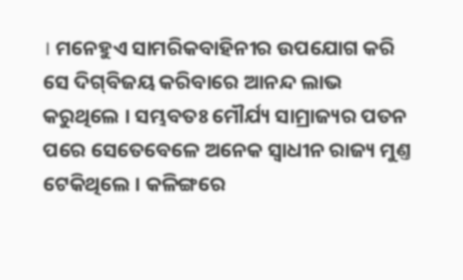। ମନେହୁଏ ସାମରିକବାହିନୀର ଉପଯୋଗ କରି ସେ ଦିଗ୍‍ବିଜୟ କରିବାରେ ଆନନ୍ଦ ଲାଭ କରୁଥିଲେ । ସମ୍ଭବତଃ ମୌର୍ଯ୍ୟ ସାମ୍ରାଜ୍ୟର ପତନ ପରେ ସେତେବେଳେ ଅନେକ ସ୍ୱାଧୀନ ରାଜ୍ୟ ମୁଣ୍ତ ଟେକିଥିଲେ । କଳିଙ୍ଗରେ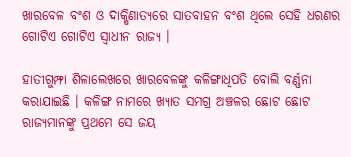ଖାରବେଳ ବଂଶ ଓ ଦାକ୍ଷିଣାତ୍ୟରେ ସାତବାହନ ବଂଶ ଥିଲେ ସେହି ଧରଣର ଗୋଟିଏ ଗୋଟିଏ ସ୍ୱାଧୀନ ରାଜ୍ୟ ।

ହାତୀଗୁମ୍ଫା ଶିଳାଲେଖରେ ଖାରବେଳଙ୍କୁ କଳିଙ୍ଗାଧିପତି ବୋଲି ବର୍ଣ୍ଣନା କରାଯାଇଛି । କଳିଙ୍ଗ ନାମରେ ଖ୍ୟାତ ସମଗ୍ର ଅଞ୍ଚଳର ଛୋଟ ଛୋଟ ରାଜ୍ୟମାନଙ୍କୁ ପ୍ରଥମେ ସେ ଜୟ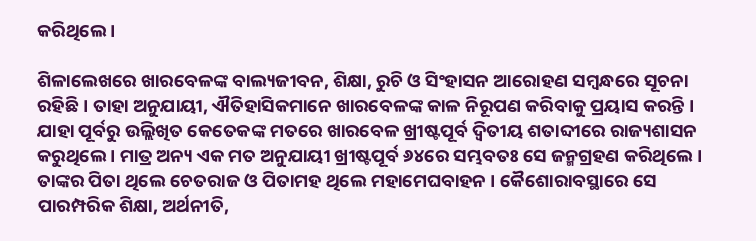କରିଥିଲେ ।

ଶିଳାଲେଖରେ ଖାରବେଳଙ୍କ ବାଲ୍ୟଜୀବନ, ଶିକ୍ଷା, ରୁଚି ଓ ସିଂହାସନ ଆରୋହଣ ସମ୍ବନ୍ଧରେ ସୂଚନା ରହିଛି । ତାହା ଅନୁଯାୟୀ, ଐତିହାସିକମାନେ ଖାରବେଳଙ୍କ କାଳ ନିରୂପଣ କରିବାକୁ ପ୍ରୟାସ କରନ୍ତି । ଯାହା ପୂର୍ବରୁ ଉଲ୍ଲିଖିତ କେତେକଙ୍କ ମତରେ ଖାରବେଳ ଖ୍ରୀଷ୍ଟପୂର୍ବ ଦ୍ୱିତୀୟ ଶତାବ୍ଦୀରେ ରାଜ୍ୟଶାସନ କରୁଥିଲେ । ମାତ୍ର ଅନ୍ୟ ଏକ ମତ ଅନୁଯାୟୀ ଖ୍ରୀଷ୍ଟପୂର୍ବ ୬୪ରେ ସମ୍ଭବତଃ ସେ ଜନ୍ମଗ୍ରହଣ କରିଥିଲେ । ତାଙ୍କର ପିତା ଥିଲେ ଚେତରାଜ ଓ ପିତାମହ ଥିଲେ ମହାମେଘବାହନ । କୈଶୋରାବସ୍ଥାରେ ସେ ପାରମ୍ପରିକ ଶିକ୍ଷା, ଅର୍ଥନୀତି,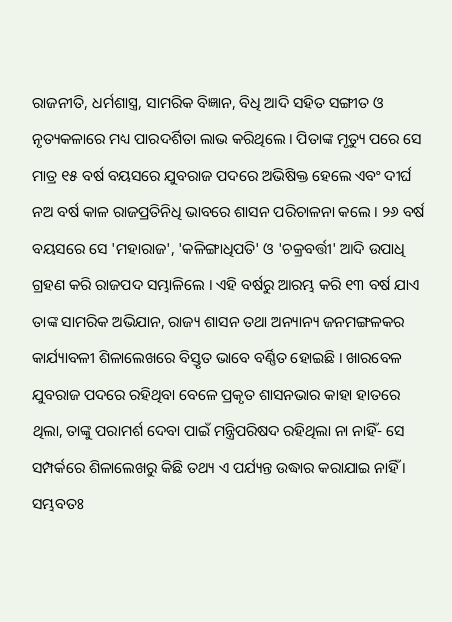ରାଜନୀତି, ଧର୍ମଶାସ୍ତ୍ର, ସାମରିକ ବିଜ୍ଞାନ, ବିଧି ଆଦି ସହିତ ସଙ୍ଗୀତ ଓ ନୃତ୍ୟକଳାରେ ମଧ୍ୟ ପାରଦର୍ଶିତା ଲାଭ କରିଥିଲେ । ପିତାଙ୍କ ମୃତ୍ୟୁ ପରେ ସେ ମାତ୍ର ୧୫ ବର୍ଷ ବୟସରେ ଯୁବରାଜ ପଦରେ ଅଭିଷିକ୍ତ ହେଲେ ଏବଂ ଦୀର୍ଘ ନଅ ବର୍ଷ କାଳ ରାଜପ୍ରତିନିଧି ଭାବରେ ଶାସନ ପରିଚାଳନା କଲେ । ୨୬ ବର୍ଷ ବୟସରେ ସେ 'ମହାରାଜ', 'କଳିଙ୍ଗାଧିପତି' ଓ 'ଚକ୍ରବର୍ତ୍ତୀ' ଆଦି ଉପାଧି ଗ୍ରହଣ କରି ରାଜପଦ ସମ୍ଭାଳିଲେ । ଏହି ବର୍ଷରୁ ଆରମ୍ଭ କରି ୧୩ ବର୍ଷ ଯାଏ ତାଙ୍କ ସାମରିକ ଅଭିଯାନ, ରାଜ୍ୟ ଶାସନ ତଥା ଅନ୍ୟାନ୍ୟ ଜନମଙ୍ଗଳକର କାର୍ଯ୍ୟାବଳୀ ଶିଳାଲେଖରେ ବିସ୍ତୃତ ଭାବେ ବର୍ଣ୍ଣିତ ହୋଇଛି । ଖାରବେଳ ଯୁବରାଜ ପଦରେ ରହିଥିବା ବେଳେ ପ୍ରକୃତ ଶାସନଭାର କାହା ହାତରେ ଥିଲା, ତାଙ୍କୁ ପରାମର୍ଶ ଦେବା ପାଇଁ ମନ୍ତ୍ରିପରିଷଦ ରହିଥିଲା ନା ନାହିଁ- ସେ ସମ୍ପର୍କରେ ଶିଳାଲେଖରୁ କିଛି ତଥ୍ୟ ଏ ପର୍ଯ୍ୟନ୍ତ ଉଦ୍ଧାର କରାଯାଇ ନାହିଁ । ସମ୍ଭବତଃ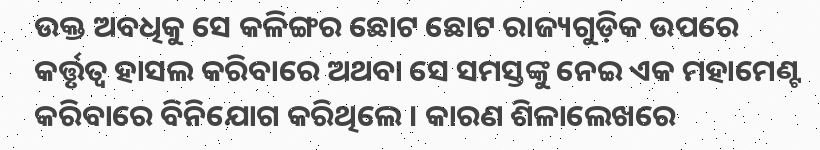ଉକ୍ତ ଅବଧିକୁ ସେ କଳିଙ୍ଗର ଛୋଟ ଛୋଟ ରାଜ୍ୟଗୁଡ଼ିକ ଉପରେ କର୍ତ୍ତୃତ୍ୱ ହାସଲ କରିବାରେ ଅଥବା ସେ ସମସ୍ତଙ୍କୁ ନେଇ ଏକ ମହାମେଣ୍ଟ କରିବାରେ ବିନିଯୋଗ କରିଥିଲେ । କାରଣ ଶିଳାଲେଖରେ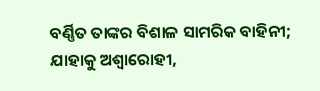ବର୍ଣ୍ଣିତ ତାଙ୍କର ବିଶାଳ ସାମରିକ ବାହିନୀ; ଯାହାକୁ ଅଶ୍ୱାରୋହୀ,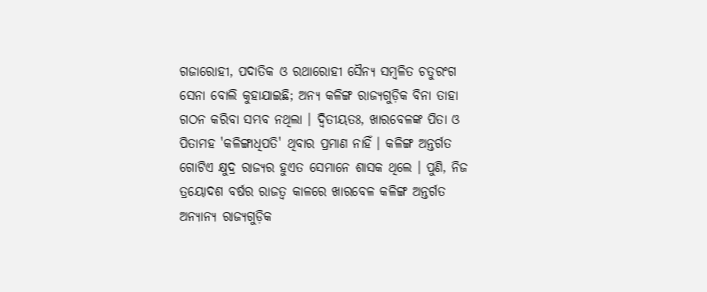ଗଜାରୋହୀ, ପଦାତିକ ଓ ରଥାରୋହୀ ସୈନ୍ୟ ସମ୍ବଳିତ ଚତୁରଂଗ ସେନା ବୋଲି କୁହାଯାଇଛି; ଅନ୍ୟ କଳିଙ୍ଗ ରାଜ୍ୟଗୁଡ଼ିକ ବିନା ତାହା ଗଠନ କରିବା ସମ୍ଭବ ନଥିଲା । ଦ୍ୱିତୀୟତଃ, ଖାରବେଳଙ୍କ ପିତା ଓ ପିତାମହ 'କଳିଙ୍ଗାଧିପତି' ଥିବାର ପ୍ରମାଣ ନାହିଁ । କଳିଙ୍ଗ ଅନ୍ତର୍ଗତ ଗୋଟିଏ କ୍ଷୁଦ୍ର ରାଜ୍ୟର ହୁଏତ ସେମାନେ ଶାସକ ଥିଲେ । ପୁଣି, ନିଜ ତ୍ରୟୋଦଶ ବର୍ଷର ରାଜତ୍ୱ କାଳରେ ଖାରବେଳ କଳିଙ୍ଗ ଅନ୍ତର୍ଗତ ଅନ୍ୟାନ୍ୟ ରାଜ୍ୟଗୁଡ଼ିକ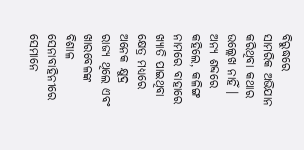ବିରୁଦ୍ଧରେ ସାମରିକ ଅଭିଯାନ କରିଥିବା କଥାର ଉଲ୍ଲେଖ ନାହିଁ । ଅନ୍ୟ ଶବ୍ଦରେ କହିଲେ, କଳିଙ୍ଗ ନାମରେ ବାହାରେ ଖ୍ୟାତି ପାଇଥିବା କ୍ଷେତ୍ର ମଧ୍ୟରେ ଅନେକ କ୍ଷୁଦ୍ର ରାଜ୍ୟ ଥିଲେ ଏବଂ ଖାରବେଳଙ୍କ ବିଶାଳ ସେନାବାହିନୀରେ ସେମାନେ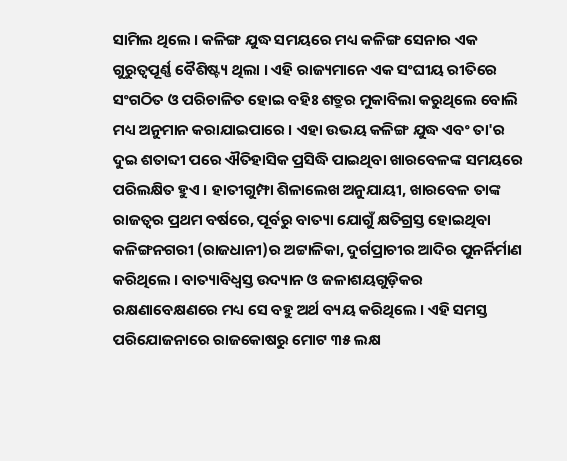ସାମିଲ ଥିଲେ । କଳିଙ୍ଗ ଯୁଦ୍ଧ ସମୟରେ ମଧ୍ୟ କଳିଙ୍ଗ ସେନାର ଏକ ଗୁରୁତ୍ୱପୂର୍ଣ୍ଣ ବୈଶିଷ୍ଟ୍ୟ ଥିଲା । ଏହି ରାଜ୍ୟମାନେ ଏକ ସଂଘୀୟ ରୀତିରେ ସଂଗଠିତ ଓ ପରିଚାଳିତ ହୋଇ ବହିଃ ଶତ୍ରୁର ମୁକାବିଲା କରୁଥିଲେ ବୋଲି ମଧ୍ୟ ଅନୁମାନ କରାଯାଇପାରେ । ଏହା ଉଭୟ କଳିଙ୍ଗ ଯୁଦ୍ଧ ଏବଂ ତା'ର ଦୁଇ ଶତାବ୍ଦୀ ପରେ ଐତିହାସିକ ପ୍ରସିଦ୍ଧି ପାଇଥିବା ଖାରବେଳଙ୍କ ସମୟରେ ପରିଲକ୍ଷିତ ହୁଏ । ହାତୀଗୁମ୍ଫା ଶିଳାଲେଖ ଅନୁଯାୟୀ, ଖାରବେଳ ତାଙ୍କ ରାଜତ୍ୱର ପ୍ରଥମ ବର୍ଷରେ, ପୂର୍ବରୁ ବାତ୍ୟା ଯୋଗୁଁ କ୍ଷତିଗ୍ରସ୍ତ ହୋଇଥିବା କଳିଙ୍ଗନଗରୀ (ରାଜଧାନୀ)ର ଅଟ୍ଟାଳିକା, ଦୁର୍ଗପ୍ରାଚୀର ଆଦିର ପୁନର୍ନିର୍ମାଣ କରିଥିଲେ । ବାତ୍ୟାବିଧ୍ୱସ୍ତ ଉଦ୍ୟାନ ଓ ଜଳାଶୟଗୁଡ଼ିକର ରକ୍ଷଣାବେକ୍ଷଣରେ ମଧ୍ୟ ସେ ବହୁ ଅର୍ଥ ବ୍ୟୟ କରିଥିଲେ । ଏହି ସମସ୍ତ ପରିଯୋଜନାରେ ରାଜକୋଷରୁ ମୋଟ ୩୫ ଲକ୍ଷ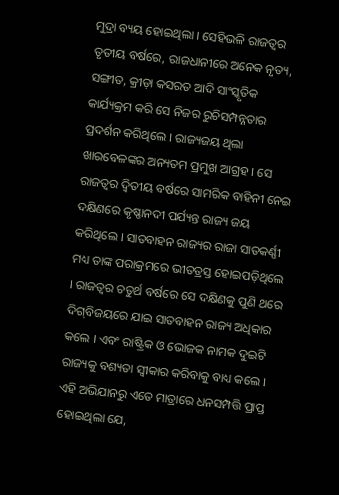ମୁଦ୍ରା ବ୍ୟୟ ହୋଇଥିଲା । ସେହିଭଳି ରାଜତ୍ୱର ତୃତୀୟ ବର୍ଷରେ, ରାଜଧାନୀରେ ଅନେକ ନୃତ୍ୟ, ସଙ୍ଗୀତ, କ୍ରୀଡ଼ା କସରତ ଆଦି ସାଂସ୍କୃତିକ କାର୍ଯ୍ୟକ୍ରମ କରି ସେ ନିଜର ରୁଚିସମ୍ପନ୍ନତାର ପ୍ରଦର୍ଶନ କରିଥିଲେ । ରାଜ୍ୟଜୟ ଥିଲା ଖାରବେଳଙ୍କର ଅନ୍ୟତମ ପ୍ରମୁଖ ଆଗ୍ରହ । ସେ ରାଜତ୍ୱର ଦ୍ୱିତୀୟ ବର୍ଷରେ ସାମରିକ ବାହିନୀ ନେଇ ଦକ୍ଷିଣରେ କୃଷ୍ଣାନଦୀ ପର୍ଯ୍ୟନ୍ତ ରାଜ୍ୟ ଜୟ କରିଥିଲେ । ସାତବାହନ ରାଜ୍ୟର ରାଜା ସାତକର୍ଣ୍ଣୀ ମଧ୍ୟ ତାଙ୍କ ପରାକ୍ରମରେ ଭୀତତ୍ରସ୍ତ ହୋଇପଡ଼ିଥିଲେ । ରାଜତ୍ୱର ଚତୁର୍ଥ ବର୍ଷରେ ସେ ଦକ୍ଷିଣକୁ ପୁଣି ଥରେ ଦିଗ୍‍ବିଜୟରେ ଯାଇ ସାତବାହନ ରାଜ୍ୟ ଅଧିକାର କଲେ । ଏବଂ ରାଷ୍ଟ୍ରିକ ଓ ଭୋଜକ ନାମକ ଦୁଇଟି ରାଜ୍ୟକୁ ବଶ୍ୟତା ସ୍ୱୀକାର କରିବାକୁ ବାଧ୍ୟ କଲେ । ଏହି ଅଭିଯାନରୁ ଏତେ ମାତ୍ରାରେ ଧନସମ୍ପତ୍ତି ପ୍ରାପ୍ତ ହୋଇଥିଲା ଯେ,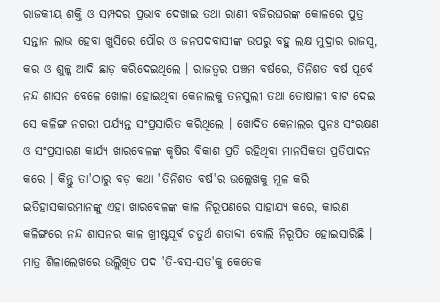ରାଜକୀୟ ଶକ୍ତି ଓ ସମ୍ପଦର ପ୍ରଭାବ ଦେଖାଇ ତଥା ରାଣୀ ବଜିରଘରଙ୍କ କୋଳରେ ପୁତ୍ର ସନ୍ତାନ ଲାଭ ହେବା ଖୁସିରେ ପୌର ଓ ଜନପଦବାସୀଙ୍କ ଉପରୁ ବହୁ ଲକ୍ଷ ମୁଦ୍ରାର ରାଜସ୍ୱ, କର ଓ ଶୁଳ୍କ ଆଦି ଛାଡ଼ କରିଦେଇଥିଲେ । ରାଜତ୍ୱର ପଞ୍ଚମ ବର୍ଷରେ, ତିନିଶତ ବର୍ଷ ପୂର୍ବେ ନନ୍ଦ ଶାସନ ବେଳେ ଖୋଳା ହୋଇଥିବା କେନାଲକୁ ତନସୁଲୀ ତଥା ତୋଷାଳୀ ବାଟ ଦେଇ ସେ କଳିଙ୍ଗ ନଗରୀ ପର୍ଯ୍ୟନ୍ତ ସଂପ୍ରସାରିତ କରିଥିଲେ । ଖୋଦିତ କେନାଲର ପୁନଃ ସଂରକ୍ଷଣ ଓ ସଂପ୍ରସାରଣ କାର୍ଯ୍ୟ ଖାରବେଳଙ୍କ କୃଷିର ବିକାଶ ପ୍ରତି ରହିଥିବା ମାନସିକତା ପ୍ରତିପାଦନ କରେ । କିନ୍ତୁ ତା'ଠାରୁ ବଡ଼ କଥା 'ତିନିଶତ ବର୍ଷ'ର ଉଲ୍ଲେଖକୁ ମୂଳ କରି ଇତିହାସକାରମାନଙ୍କୁ ଏହା ଖାରବେଳଙ୍କ କାଳ ନିରୂପଣରେ ସାହାଯ୍ୟ କରେ, କାରଣ କଳିଙ୍ଗରେ ନନ୍ଦ ଶାସନର କାଳ ଖ୍ରୀଷ୍ଟପୂର୍ବ ଚତୁର୍ଥ ଶତାବ୍ଦୀ ବୋଲି ନିରୂପିତ ହୋଇସାରିଛି । ମାତ୍ର ଶିଳାଲେଖରେ ଉଲ୍ଲିଖିତ ପଦ 'ତି-ବସ-ସତ'କୁ କେତେକ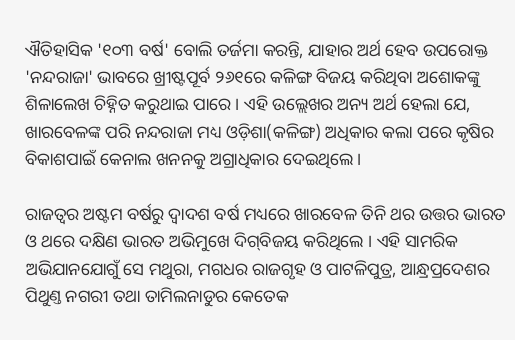ଐତିହାସିକ '୧୦୩ ବର୍ଷ' ବୋଲି ତର୍ଜମା କରନ୍ତି, ଯାହାର ଅର୍ଥ ହେବ ଉପରୋକ୍ତ 'ନନ୍ଦରାଜା' ଭାବରେ ଖ୍ରୀଷ୍ଟପୂର୍ବ ୨୬୧ରେ କଳିଙ୍ଗ ବିଜୟ କରିଥିବା ଅଶୋକଙ୍କୁ ଶିଳାଲେଖ ଚିହ୍ନିତ କରୁଥାଇ ପାରେ । ଏହି ଉଲ୍ଲେଖର ଅନ୍ୟ ଅର୍ଥ ହେଲା ଯେ, ଖାରବେଳଙ୍କ ପରି ନନ୍ଦରାଜା ମଧ୍ୟ ଓଡ଼ିଶା(କଳିଙ୍ଗ) ଅଧିକାର କଲା ପରେ କୃଷିର ବିକାଶପାଇଁ କେନାଲ ଖନନକୁ ଅଗ୍ରାଧିକାର ଦେଇଥିଲେ ।

ରାଜତ୍ୱର ଅଷ୍ଟମ ବର୍ଷରୁ ଦ୍ୱାଦଶ ବର୍ଷ ମଧ୍ୟରେ ଖାରବେଳ ତିନି ଥର ଉତ୍ତର ଭାରତ ଓ ଥରେ ଦକ୍ଷିଣ ଭାରତ ଅଭିମୁଖେ ଦିଗ୍‍ବିଜୟ କରିଥିଲେ । ଏହି ସାମରିକ ଅଭିଯାନଯୋଗୁଁ ସେ ମଥୁରା, ମଗଧର ରାଜଗୃହ ଓ ପାଟଳିପୁତ୍ର, ଆନ୍ଧ୍ରପ୍ରଦେଶର ପିଥୁଣ୍ତ ନଗରୀ ତଥା ତାମିଲନାଡୁର କେତେକ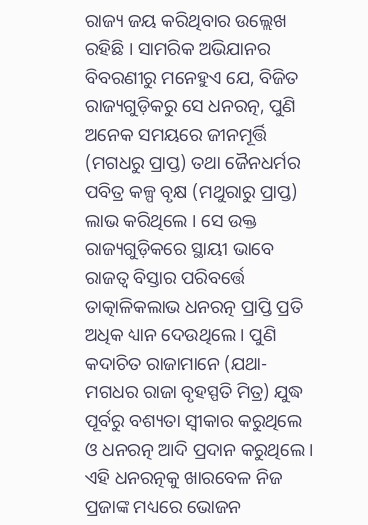ରାଜ୍ୟ ଜୟ କରିଥିବାର ଉଲ୍ଲେଖ ରହିଛି । ସାମରିକ ଅଭିଯାନର ବିବରଣୀରୁ ମନେହୁଏ ଯେ, ବିଜିତ ରାଜ୍ୟଗୁଡ଼ିକରୁ ସେ ଧନରତ୍ନ, ପୁଣି ଅନେକ ସମୟରେ ଜୀନମୂର୍ତ୍ତି (ମଗଧରୁ ପ୍ରାପ୍ତ) ତଥା ଜୈନଧର୍ମର ପବିତ୍ର କଳ୍ପ ବୃକ୍ଷ (ମଥୁରାରୁ ପ୍ରାପ୍ତ) ଲାଭ କରିଥିଲେ । ସେ ଉକ୍ତ ରାଜ୍ୟଗୁଡ଼ିକରେ ସ୍ଥାୟୀ ଭାବେ ରାଜତ୍ୱ ବିସ୍ତାର ପରିବର୍ତ୍ତେ ତାତ୍କାଳିକଲାଭ ଧନରତ୍ନ ପ୍ରାପ୍ତି ପ୍ରତି ଅଧିକ ଧ୍ୟାନ ଦେଉଥିଲେ । ପୁଣି କଦାଚିତ ରାଜାମାନେ (ଯଥା- ମଗଧର ରାଜା ବୃହସ୍ପତି ମିତ୍ର) ଯୁଦ୍ଧ ପୂର୍ବରୁ ବଶ୍ୟତା ସ୍ୱୀକାର କରୁଥିଲେ ଓ ଧନରତ୍ନ ଆଦି ପ୍ରଦାନ କରୁଥିଲେ । ଏହି ଧନରତ୍ନକୁ ଖାରବେଳ ନିଜ ପ୍ରଜାଙ୍କ ମଧ୍ୟରେ ଭୋଜନ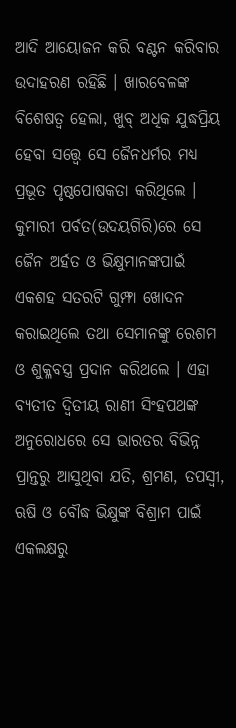ଆଦି ଆୟୋଜନ କରି ବଣ୍ଟନ କରିବାର ଉଦାହରଣ ରହିଛି । ଖାରବେଳଙ୍କ ବିଶେଷତ୍ୱ ହେଲା, ଖୁବ୍‍ ଅଧିକ ଯୁଦ୍ଧପ୍ରିୟ ହେବା ସତ୍ତ୍ୱେ ସେ ଜୈନଧର୍ମର ମଧ୍ୟ ପ୍ରଭୂତ ପୃଷ୍ଠପୋଷକତା କରିଥିଲେ । କୁମାରୀ ପର୍ବତ(ଉଦୟଗିରି)ରେ ସେ ଜୈନ ଅର୍ହତ ଓ ଭିକ୍ଷୁମାନଙ୍କପାଇଁ ଏକଶହ ସତରଟି ଗୁମ୍ଫା ଖୋଦନ କରାଇଥିଲେ ତଥା ସେମାନଙ୍କୁ ରେଶମ ଓ ଶୁକ୍ଳବସ୍ତ୍ର ପ୍ରଦାନ କରିଥଲେ । ଏହା ବ୍ୟତୀତ ଦ୍ୱିତୀୟ ରାଣୀ ସିଂହପଥଙ୍କ ଅନୁରୋଧରେ ସେ ଭାରତର ବିଭିନ୍ନ ପ୍ରାନ୍ତରୁ ଆସୁଥିବା ଯତି, ଶ୍ରମଣ, ତପସ୍ୱୀ, ଋଷି ଓ ବୌଦ୍ଧ ଭିକ୍ଷୁଙ୍କ ବିଶ୍ରାମ ପାଇଁ ଏକଲକ୍ଷରୁ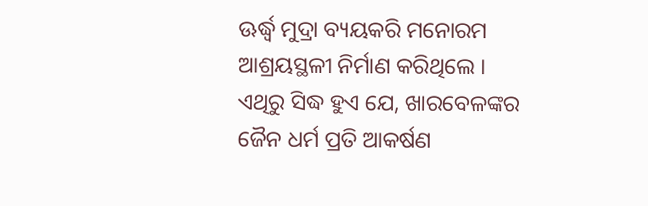ଊର୍ଦ୍ଧ୍ୱ ମୁଦ୍ରା ବ୍ୟୟକରି ମନୋରମ ଆଶ୍ରୟସ୍ଥଳୀ ନିର୍ମାଣ କରିଥିଲେ । ଏଥିରୁ ସିଦ୍ଧ ହୁଏ ଯେ, ଖାରବେଳଙ୍କର ଜୈନ ଧର୍ମ ପ୍ରତି ଆକର୍ଷଣ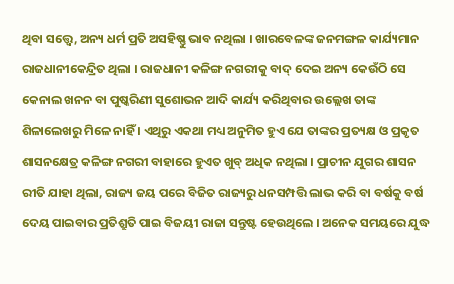ଥିବା ସତ୍ତ୍ୱେ, ଅନ୍ୟ ଧର୍ମ ପ୍ରତି ଅସହିଷ୍ଣୁ ଭାବ ନଥିଲା । ଖାରବେଳଙ୍କ ଜନମଙ୍ଗଳ କାର୍ଯ୍ୟମାନ ରାଜଧାନୀକେନ୍ଦ୍ରିତ ଥିଲା । ରାଜଧାନୀ କଳିଙ୍ଗ ନଗରୀକୁ ବାଦ୍‍ ଦେଇ ଅନ୍ୟ କେଉଁଠି ସେ କେନାଲ ଖନନ ବା ପୁଷ୍କରିଣୀ ସୁଶୋଭନ ଆଦି କାର୍ଯ୍ୟ କରିଥିବାର ଉଲ୍ଲେଖ ତାଙ୍କ ଶିଳାଲେଖରୁ ମିଳେ ନାହିଁ । ଏଥିରୁ ଏକଥା ମଧ୍ୟ ଅନୁମିତ ହୁଏ ଯେ ତାଙ୍କର ପ୍ରତ୍ୟକ୍ଷ ଓ ପ୍ରକୃତ ଶାସନକ୍ଷେତ୍ର କଳିଙ୍ଗ ନଗରୀ ବାହାରେ ହୁଏତ ଖୁବ୍‍ ଅଧିକ ନଥିଲା । ପ୍ରାଚୀନ ଯୁଗର ଶାସନ ରୀତି ଯାହା ଥିଲା, ରାଜ୍ୟ ଜୟ ପରେ ବିଜିତ ରାଜ୍ୟରୁ ଧନସମ୍ପତ୍ତି ଲାଭ କରି ବା ବର୍ଷକୁ ବର୍ଷ ଦେୟ ପାଇବାର ପ୍ରତିଶ୍ରୁତି ପାଇ ବିଜୟୀ ରାଜା ସନ୍ତୁଷ୍ଟ ହେଉଥିଲେ । ଅନେକ ସମୟରେ ଯୁଦ୍ଧ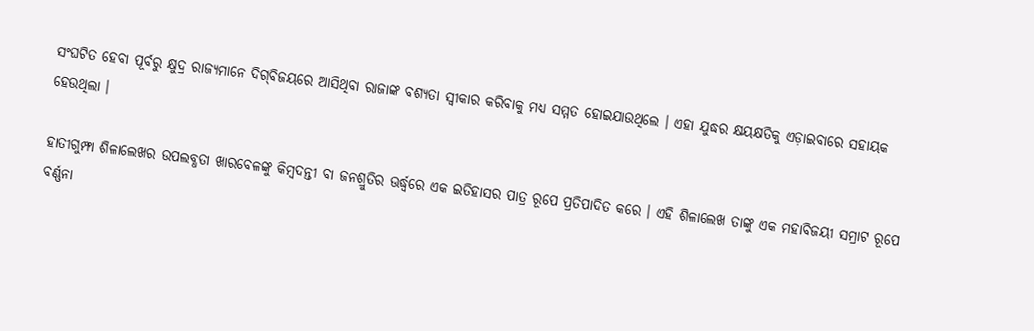ସଂଘଟିତ ହେବା ପୂର୍ବରୁ କ୍ଷୁଦ୍ର ରାଜ୍ୟମାନେ ଦିଗ୍‍ବିଜୟରେ ଆସିଥିବା ରାଜାଙ୍କ ବଶ୍ୟତା ସ୍ୱୀକାର କରିବାକୁ ମଧ୍ୟ ସମ୍ମତ ହୋଇଯାଉଥିଲେ । ଏହା ଯୁଦ୍ଧର କ୍ଷୟକ୍ଷତିକୁ ଏଡ଼ାଇବାରେ ସହାୟକ ହେଉଥିଲା ।

ହାତୀଗୁମ୍ଫା ଶିଳାଲେଖର ଉପଲବ୍ଧତା ଖାରବେଳଙ୍କୁ କିମ୍ବଦନ୍ତୀ ବା ଜନଶ୍ରୁତିର ଊର୍ଦ୍ଧ୍ୱରେ ଏକ ଇତିହାସର ପାତ୍ର ରୂପେ ପ୍ରତିପାଦିତ କରେ । ଏହି ଶିଳାଲେଖ ତାଙ୍କୁ ଏକ ମହାବିଜୟୀ ସମ୍ରାଟ ରୂପେ ବର୍ଣ୍ଣନା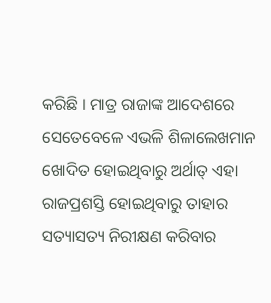କରିଛି । ମାତ୍ର ରାଜାଙ୍କ ଆଦେଶରେ ସେତେବେଳେ ଏଭଳି ଶିଳାଲେଖମାନ ଖୋଦିତ ହୋଇଥିବାରୁ ଅର୍ଥାତ୍‍ ଏହା ରାଜପ୍ରଶସ୍ତି ହୋଇଥିବାରୁ ତାହାର ସତ୍ୟାସତ୍ୟ ନିରୀକ୍ଷଣ କରିବାର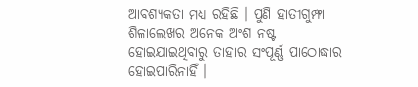ଆବଶ୍ୟକତା ମଧ୍ୟ ରହିଛି । ପୁଣି ହାତୀଗୁମ୍ଫା ଶିଳାଲେଖର ଅନେକ ଅଂଶ ନଷ୍ଟ ହୋଇଯାଇଥିବାରୁ ତାହାର ସଂପୂର୍ଣ୍ଣ ପାଠୋଦ୍ଧାର ହୋଇପାରିନାହିଁ ।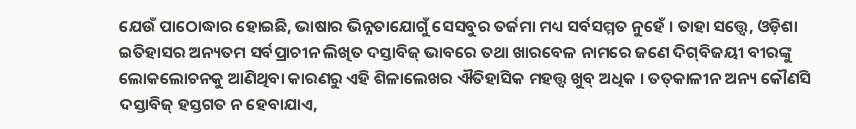ଯେଉଁ ପାଠୋଦ୍ଧାର ହୋଇଛି, ଭାଷାର ଭିନ୍ନତାଯୋଗୁଁ ସେସବୁର ତର୍ଜମା ମଧ୍ୟ ସର୍ବସମ୍ମତ ନୁହେଁ । ତାହା ସତ୍ତ୍ୱେ, ଓଡ଼ିଶା ଇତିହାସର ଅନ୍ୟତମ ସର୍ବପ୍ରାଚୀନ ଲିଖିତ ଦସ୍ତାବିଜ୍‍ ଭାବରେ ତଥା ଖାରବେଳ ନାମରେ ଜଣେ ଦିଗ୍‍ବିଜୟୀ ବୀରଙ୍କୁ ଲୋକଲୋଚନକୁ ଆଣିଥିବା କାରଣରୁ ଏହି ଶିଳାଲେଖର ଐତିହାସିକ ମହତ୍ତ୍ୱ ଖୁବ୍‍ ଅଧିକ । ତତ୍‍କାଳୀନ ଅନ୍ୟ କୌଣସି ଦସ୍ତାବିଜ୍‍ ହସ୍ତଗତ ନ ହେବାଯାଏ,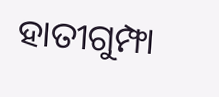ହାତୀଗୁମ୍ଫା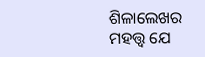ଶିଳାଲେଖର ମହତ୍ତ୍ୱ ଯେ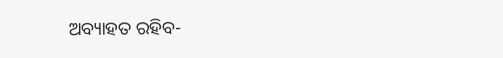ଅବ୍ୟାହତ ରହିବ-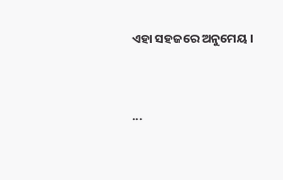ଏହା ସହଜରେ ଅନୁମେୟ ।


...